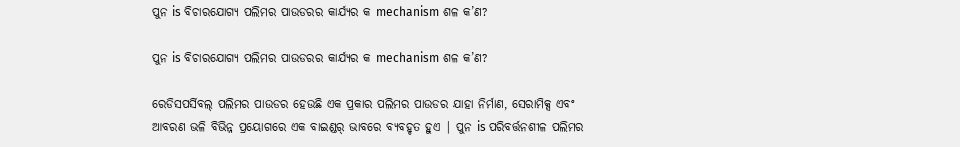ପୁନ is ବିଚାରଯୋଗ୍ୟ ପଲିମର ପାଉଡରର କାର୍ଯ୍ୟର କ mechanism ଶଳ କ’ଣ?

ପୁନ is ବିଚାରଯୋଗ୍ୟ ପଲିମର ପାଉଡରର କାର୍ଯ୍ୟର କ mechanism ଶଳ କ’ଣ?

ରେଡିସପର୍ସିବଲ୍ ପଲିମର ପାଉଡର ହେଉଛି ଏକ ପ୍ରକାର ପଲିମର ପାଉଡର ଯାହା ନିର୍ମାଣ, ସେରାମିକ୍ସ ଏବଂ ଆବରଣ ଭଳି ବିଭିନ୍ନ ପ୍ରୟୋଗରେ ଏକ ବାଇଣ୍ଡର୍ ଭାବରେ ବ୍ୟବହୃତ ହୁଏ | ପୁନ is ପରିବର୍ତ୍ତନଶୀଳ ପଲିମର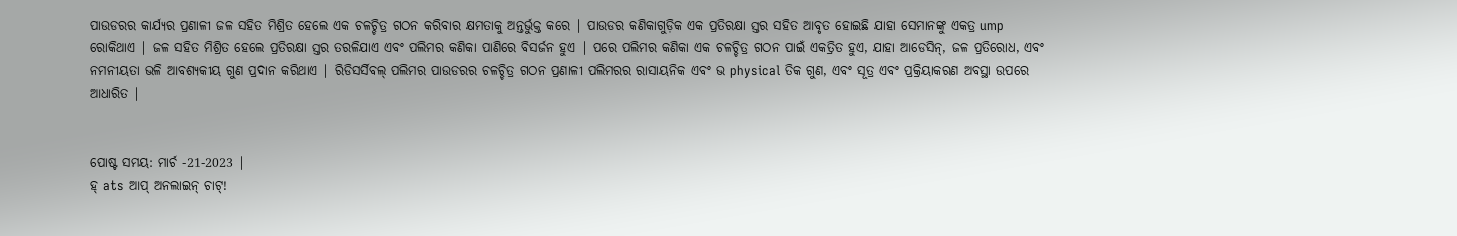ପାଉଡରର କାର୍ଯ୍ୟର ପ୍ରଣାଳୀ ଜଳ ସହିତ ମିଶ୍ରିତ ହେଲେ ଏକ ଚଳଚ୍ଚିତ୍ର ଗଠନ କରିବାର କ୍ଷମତାକୁ ଅନ୍ତର୍ଭୁକ୍ତ କରେ | ପାଉଡର କଣିକାଗୁଡ଼ିକ ଏକ ପ୍ରତିରକ୍ଷା ସ୍ତର ସହିତ ଆବୃତ ହୋଇଛି ଯାହା ସେମାନଙ୍କୁ ଏକତ୍ର ump ରୋକିଥାଏ | ଜଳ ସହିତ ମିଶ୍ରିତ ହେଲେ ପ୍ରତିରକ୍ଷା ସ୍ତର ତରଳିଯାଏ ଏବଂ ପଲିମର କଣିକା ପାଣିରେ ବିସର୍ଜନ ହୁଏ | ପରେ ପଲିମର କଣିକା ଏକ ଚଳଚ୍ଚିତ୍ର ଗଠନ ପାଇଁ ଏକତ୍ରିତ ହୁଏ, ଯାହା ଆଡେସିନ୍, ଜଳ ପ୍ରତିରୋଧ, ଏବଂ ନମନୀୟତା ଭଳି ଆବଶ୍ୟକୀୟ ଗୁଣ ପ୍ରଦାନ କରିଥାଏ | ରିଡିସର୍ସିବଲ୍ ପଲିମର ପାଉଡରର ଚଳଚ୍ଚିତ୍ର ଗଠନ ପ୍ରଣାଳୀ ପଲିମରର ରାସାୟନିକ ଏବଂ ଭ physical ତିକ ଗୁଣ, ଏବଂ ସୂତ୍ର ଏବଂ ପ୍ରକ୍ରିୟାକରଣ ଅବସ୍ଥା ଉପରେ ଆଧାରିତ |


ପୋଷ୍ଟ ସମୟ: ମାର୍ଚ -21-2023 |
ହ୍ ats ଆପ୍ ଅନଲାଇନ୍ ଚାଟ୍!